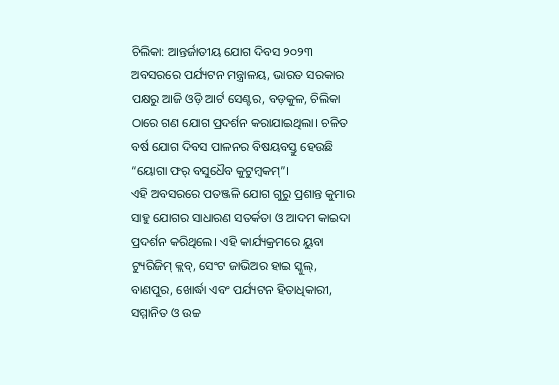ଚିଲିକା: ଆନ୍ତର୍ଜାତୀୟ ଯୋଗ ଦିବସ ୨୦୨୩ ଅବସରରେ ପର୍ଯ୍ୟଟନ ମନ୍ତ୍ରାଳୟ, ଭାରତ ସରକାର ପକ୍ଷରୁ ଆଜି ଓଡ଼ି ଆର୍ଟ ସେଣ୍ଟର, ବଡ଼କୁଳ, ଚିଲିକା ଠାରେ ଗଣ ଯୋଗ ପ୍ରଦର୍ଶନ କରାଯାଇଥିଲା। ଚଳିତ ବର୍ଷ ଯୋଗ ଦିବସ ପାଳନର ବିଷୟବସ୍ତୁ ହେଉଛି “ୟୋଗା ଫର୍ ବସୁଧୈବ କୁଟୁମ୍ବକମ୍”।
ଏହି ଅବସରରେ ପତଞ୍ଜଳି ଯୋଗ ଗୁରୁ ପ୍ରଶାନ୍ତ କୁମାର ସାହୁ ଯୋଗର ସାଧାରଣ ସତର୍କତା ଓ ଆଦମ କାଇଦା ପ୍ରଦର୍ଶନ କରିଥିଲେ। ଏହି କାର୍ଯ୍ୟକ୍ରମରେ ୟୁବା ଟ୍ୟୁରିଜିମ୍ କ୍ଲବ୍, ସେଂଟ ଜାଭିଅର ହାଇ ସ୍କୁଲ୍, ବାଣପୁର, ଖୋର୍ଦ୍ଧା ଏବଂ ପର୍ଯ୍ୟଟନ ହିତାଧିକାରୀ, ସମ୍ମାନିତ ଓ ଉଚ୍ଚ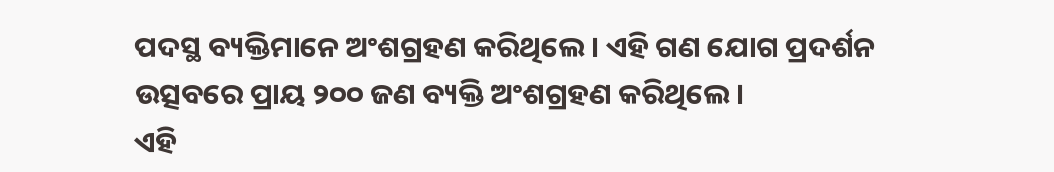ପଦସ୍ଥ ବ୍ୟକ୍ତିମାନେ ଅଂଶଗ୍ରହଣ କରିଥିଲେ। ଏହି ଗଣ ଯୋଗ ପ୍ରଦର୍ଶନ ଉତ୍ସବରେ ପ୍ରାୟ ୨୦୦ ଜଣ ବ୍ୟକ୍ତି ଅଂଶଗ୍ରହଣ କରିଥିଲେ।
ଏହି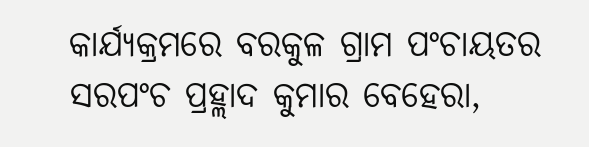କାର୍ଯ୍ୟକ୍ରମରେ ବରକୁଳ ଗ୍ରାମ ପଂଚାୟତର ସରପଂଚ ପ୍ରହ୍ଲାଦ କୁମାର ବେହେରା,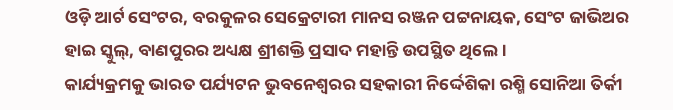ଓଡ଼ି ଆର୍ଟ ସେଂଟର, ବରକୁଳର ସେକ୍ରେଟାରୀ ମାନସ ରଞ୍ଜନ ପଟ୍ଟନାୟକ, ସେଂଟ ଜାଭିଅର ହାଇ ସ୍କୁଲ୍, ବାଣପୁରର ଅଧ୍ୟକ୍ଷ ଶ୍ରୀଶକ୍ତି ପ୍ରସାଦ ମହାନ୍ତି ଉପସ୍ଥିତ ଥିଲେ।
କାର୍ଯ୍ୟକ୍ରମକୁ ଭାରତ ପର୍ଯ୍ୟଟନ ଭୁବନେଶ୍ୱରର ସହକାରୀ ନିର୍ଦ୍ଦେଶିକା ରଶ୍ମି ସୋନିଆ ତିର୍କୀ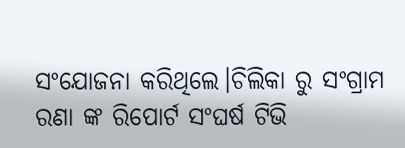ସଂଯୋଜନା କରିଥିଲେ।ଚିଲିକା ରୁ ସଂଗ୍ରାମ ରଣା ଙ୍କ ରିପୋର୍ଟ ସଂଘର୍ଷ ଟିଭି